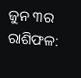ଜୁନ ୩ର ରାଶିଫଳ: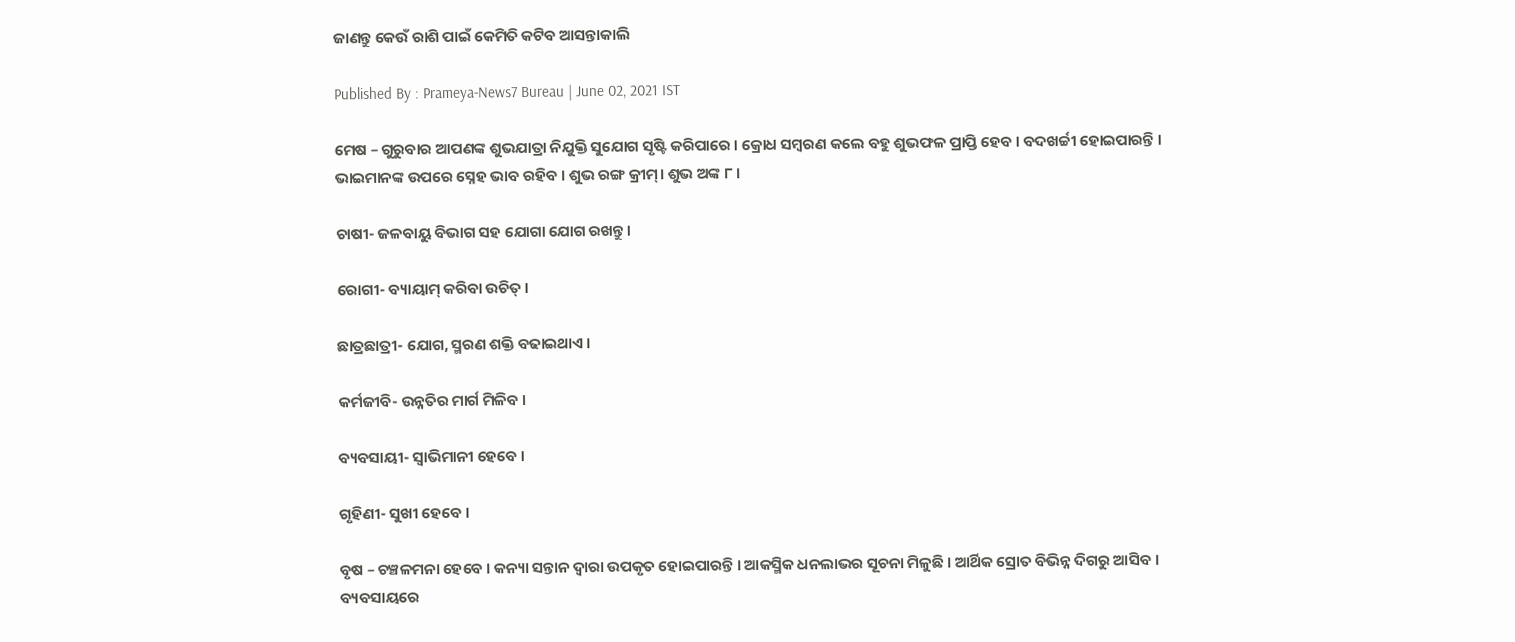ଜାଣନ୍ତୁ କେଉଁ ରାଶି ପାଇଁ କେମିତି କଟିବ ଆସନ୍ତାକାଲି

Published By : Prameya-News7 Bureau | June 02, 2021 IST

ମେଷ – ଗୁରୁବାର ଆପଣଙ୍କ ଶୁଭଯାତ୍ରା ନିଯୁକ୍ତି ସୁଯୋଗ ସୃଷ୍ଟି କରିପାରେ । କ୍ରୋଧ ସମ୍ବରଣ କଲେ ବହୁ ଶୁଭଫଳ ପ୍ରାପ୍ତି ହେବ । ବଦଖର୍ଚ୍ଚୀ ହୋଇପାରନ୍ତି । ଭାଇମାନଙ୍କ ଉପରେ ସ୍ନେହ ଭାବ ରହିବ । ଶୁଭ ରଙ୍ଗ କ୍ରୀମ୍। ଶୁଭ ଅଙ୍କ ୮ ।

ଚାଷୀ- ଜଳବାୟୁ ବିଭାଗ ସହ ଯୋଗା ଯୋଗ ରଖନ୍ତୁ ।

ରୋଗୀ- ବ୍ୟାୟାମ୍ କରିବା ଉଚିତ୍ ।

ଛାତ୍ରଛାତ୍ରୀ- ଯୋଗ, ସ୍ମରଣ ଶକ୍ତି ବଢାଇଥାଏ ।

କର୍ମଜୀବି- ଉନ୍ନତିର ମାର୍ଗ ମିଳିବ ।

ବ୍ୟବସାୟୀ- ସ୍ୱାଭିମାନୀ ହେବେ ।

ଗୃହିଣୀ- ସୁଖୀ ହେବେ ।

ବୃଷ – ଚଞ୍ଚଳମନା ହେବେ । କନ୍ୟା ସନ୍ତାନ ଦ୍ୱାରା ଉପକୃତ ହୋଇପାରନ୍ତି । ଆକସ୍ମିକ ଧନଲାଭର ସୂଚନା ମିଳୁଛି । ଆର୍ଥିକ ସ୍ରୋତ ବିଭିନ୍ନ ଦିଗରୁ ଆସିବ । ବ୍ୟବସାୟରେ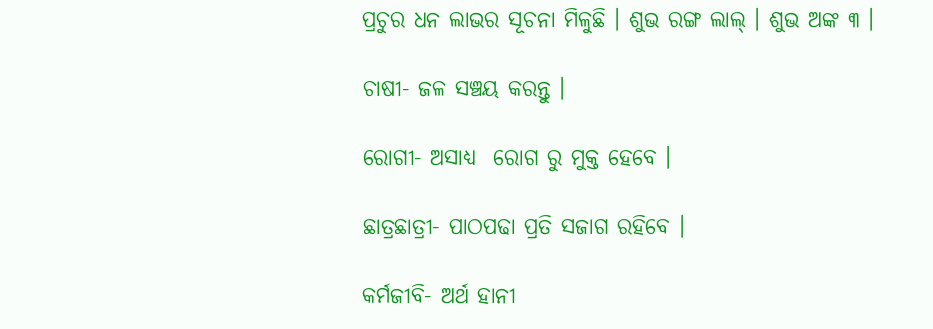ପ୍ରଚୁର ଧନ ଲାଭର ସୂଚନା ମିଳୁଛି । ଶୁଭ ରଙ୍ଗ ଲାଲ୍ । ଶୁଭ ଅଙ୍କ ୩ ।

ଚାଷୀ- ଜଳ ସଞ୍ଚୟ କରନ୍ତୁ ।

ରୋଗୀ- ଅସାଧ୍ୟ  ରୋଗ ରୁ ମୁକ୍ତ ହେବେ ।

ଛାତ୍ରଛାତ୍ରୀ- ପାଠପଢା ପ୍ରତି ସଜାଗ ରହିବେ ।

କର୍ମଜୀବି- ଅର୍ଥ ହାନୀ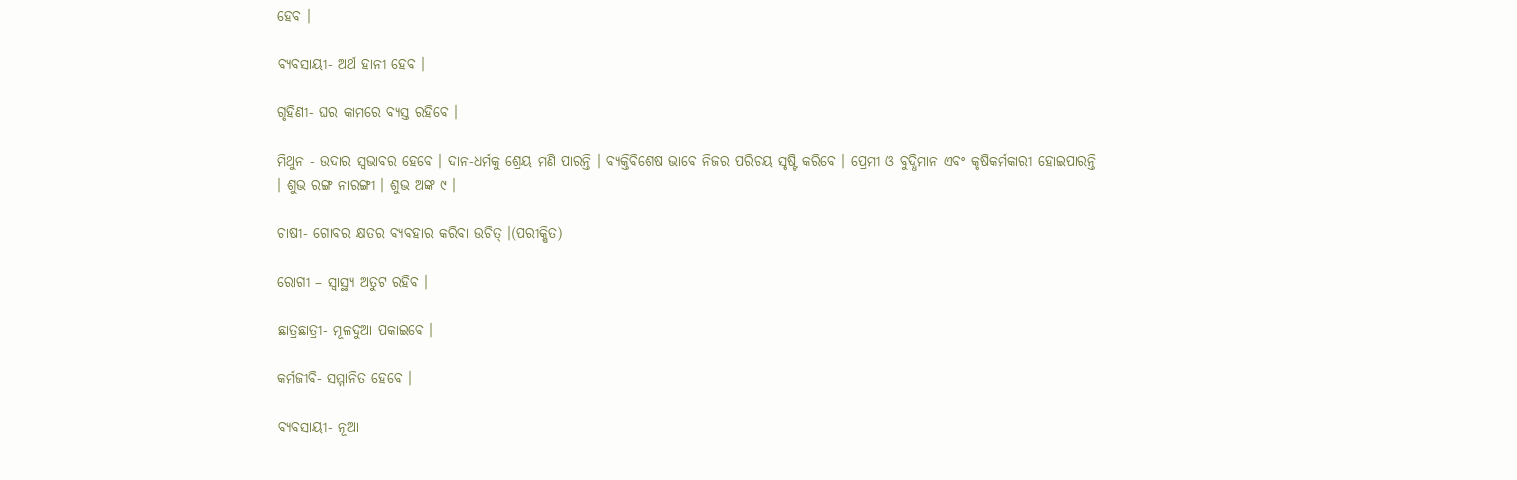ହେବ ।

ବ୍ୟବସାୟୀ- ଅର୍ଥ ହାନୀ ହେବ ।

ଗୃହିଣୀ- ଘର କାମରେ ବ୍ୟସ୍ତ ରହିବେ ।

ମିଥୁନ - ଉଦାର ସ୍ୱଭାବର ହେବେ । ଦାନ-ଧର୍ମକୁ ଶ୍ରେୟ ମଣି ପାରନ୍ତି । ବ୍ୟକ୍ତିବିଶେଷ ଭାବେ ନିଜର ପରିଚୟ ସୃଷ୍ଟି କରିବେ । ପ୍ରେମୀ ଓ ବୁଦ୍ଧିମାନ ଏବଂ କୃଷିକର୍ମକାରୀ ହୋଇପାରନ୍ତି । ଶୁଭ ରଙ୍ଗ ନାରଙ୍ଗୀ । ଶୁଭ ଅଙ୍କ ୯ ।

ଚାଷୀ- ଗୋବର କ୍ଷତର ବ୍ୟବହାର କରିବା ଉଚିତ୍ ।(ପରୀକ୍ଷିତ)

ରୋଗୀ – ସ୍ୱାସ୍ଥ୍ୟ ଅତୁଟ ରହିବ ।

ଛାତ୍ରଛାତ୍ରୀ- ମୂଳଦୁଆ ପକାଇବେ ।

କର୍ମଜୀବି- ସମ୍ମାନିତ ହେବେ ।

ବ୍ୟବସାୟୀ- ନୂଆ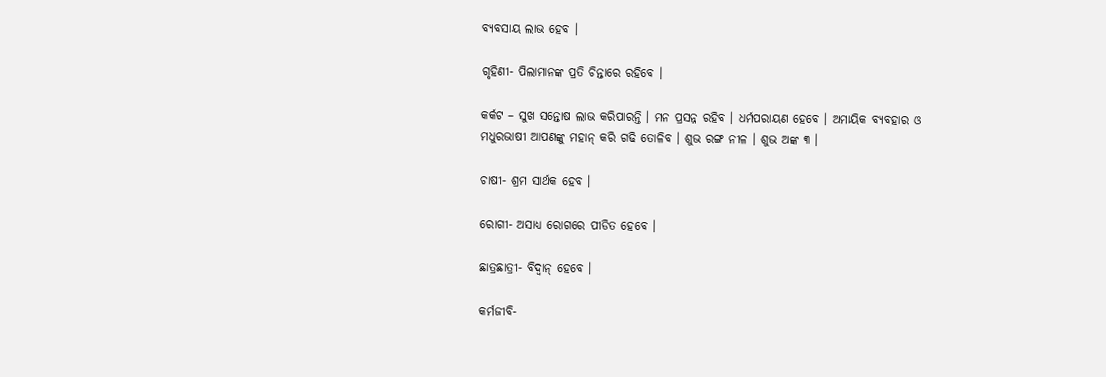ବ୍ୟବସାୟ ଲାଭ ହେବ ।

ଗୃହିଣୀ- ପିଲାମାନଙ୍କ ପ୍ରତି ଚିନ୍ତାରେ ରହିବେ ।

କର୍କଟ – ସୁଖ ସନ୍ତୋଷ ଲାଭ କରିପାରନ୍ତି । ମନ ପ୍ରସନ୍ନ ରହିବ । ଧର୍ମପରାୟଣ ହେବେ । ଅମାୟିକ ବ୍ୟବହାର ଓ ମଧୁରଭାଷୀ ଆପଣଙ୍କୁ ମହାନ୍ କରି ଗଢି ତୋଳିବ । ଶୁଭ ରଙ୍ଗ ନୀଳ । ଶୁଭ ଅଙ୍କ ୩ ।

ଚାଷୀ- ଶ୍ରମ ସାର୍ଥକ ହେବ ।

ରୋଗୀ- ଅସାଧ୍ୟ ରୋଗରେ ପୀଡିତ ହେବେ ।

ଛାତ୍ରଛାତ୍ରୀ- ବିଦ୍ୱାନ୍ ହେବେ ।

କର୍ମଜୀବି-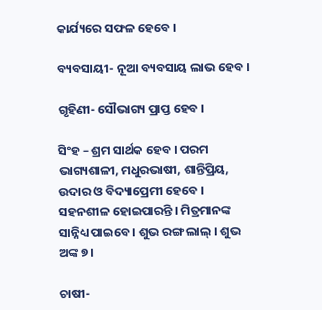କାର୍ଯ୍ୟରେ ସଫଳ ହେବେ ।

ବ୍ୟବସାୟୀ- ନୂଆ ବ୍ୟବସାୟ ଲାଭ ହେବ ।

ଗୃହିଣୀ- ସୌଭାଗ୍ୟ ପ୍ରାପ୍ତ ହେବ ।

ସିଂହ – ଶ୍ରମ ସାର୍ଥକ ହେବ । ପରମ ଭାଗ୍ୟଶାଳୀ, ମଧୁରଭାଷୀ, ଶାନ୍ତିପ୍ରିୟ, ଉଦାର ଓ ବିଦ୍ୟାପ୍ରେମୀ ହେବେ । ସହନଶୀଳ ହୋଇପାରନ୍ତି । ମିତ୍ରମାନଙ୍କ ସାନ୍ନିଧ୍ୟ ପାଇବେ । ଶୁଭ ରଙ୍ଗ ଲାଲ୍ । ଶୁଭ ଅଙ୍କ ୭ ।

ଚାଷୀ-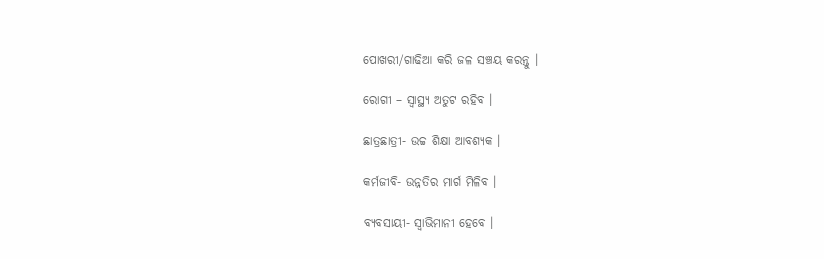ପୋଖରୀ/ଗାଢିଆ କରି ଜଳ ସଞ୍ଚୟ କରନ୍ତୁ ।

ରୋଗୀ – ସ୍ୱାସ୍ଥ୍ୟ ଅତୁଟ ରହିବ ।

ଛାତ୍ରଛାତ୍ରୀ- ଉଚ୍ଚ ଶିକ୍ଷା ଆବଶ୍ୟକ ।

କର୍ମଜୀବି- ଉନ୍ନତିର ମାର୍ଗ ମିଳିବ ।

ବ୍ୟବସାୟୀ- ସ୍ୱାଭିମାନୀ ହେବେ ।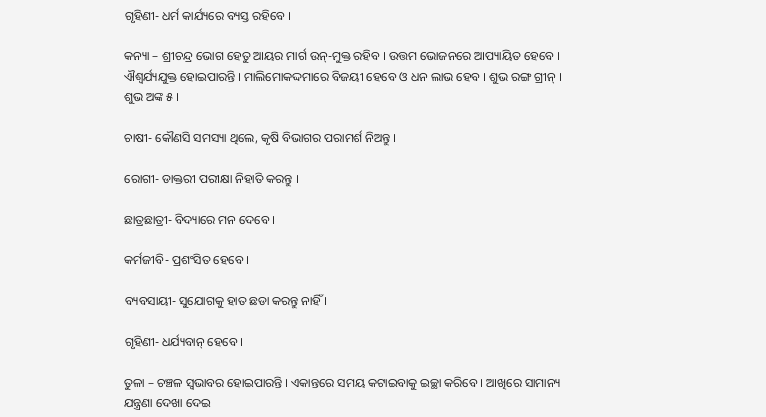ଗୃହିଣୀ- ଧର୍ମ କାର୍ଯ୍ୟରେ ବ୍ୟସ୍ତ ରହିବେ ।

କନ୍ୟା – ଶ୍ରୀଚନ୍ଦ୍ର ଭୋଗ ହେତୁ ଆୟର ମାର୍ଗ ଉନ୍‌-ମୁକ୍ତ ରହିବ । ଉତ୍ତମ ଭୋଜନରେ ଆପ୍ୟାୟିତ ହେବେ । ଐଶ୍ୱର୍ଯ୍ୟଯୁକ୍ତ ହୋଇପାରନ୍ତି । ମାଲିମୋକଦ୍ଦମାରେ ବିଜୟୀ ହେବେ ଓ ଧନ ଲାଭ ହେବ । ଶୁଭ ରଙ୍ଗ ଗ୍ରୀନ୍ । ଶୁଭ ଅଙ୍କ ୫ ।

ଚାଷୀ- କୌଣସି ସମସ୍ୟା ଥିଲେ, କୃଷି ବିଭାଗର ପରାମର୍ଶ ନିଅନ୍ତୁ ।

ରୋଗୀ- ଡାକ୍ତରୀ ପରୀକ୍ଷା ନିହାତି କରନ୍ତୁ ।

ଛାତ୍ରଛାତ୍ରୀ- ବିଦ୍ୟାରେ ମନ ଦେବେ ।

କର୍ମଜୀବି- ପ୍ରଶଂସିତ ହେବେ ।

ବ୍ୟବସାୟୀ- ସୁଯୋଗକୁ ହାତ ଛଡା କରନ୍ତୁ ନାହିଁ ।

ଗୃହିଣୀ- ଧର୍ଯ୍ୟବାନ୍ ହେବେ ।

ତୁଳା – ଚଞ୍ଚଳ ସ୍ୱଭାବର ହୋଇପାରନ୍ତି । ଏକାନ୍ତରେ ସମୟ କଟାଇବାକୁ ଇଚ୍ଛା କରିବେ । ଆଖିରେ ସାମାନ୍ୟ ଯନ୍ତ୍ରଣା ଦେଖା ଦେଇ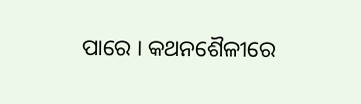ପାରେ । କଥନଶୈଳୀରେ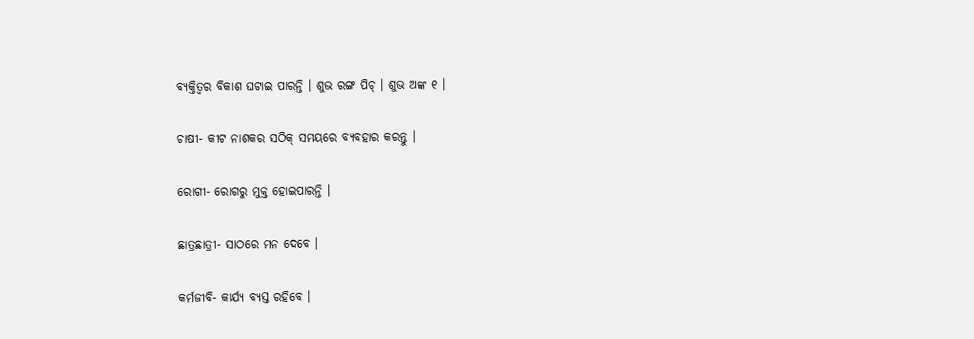ବ୍ୟକ୍ତିତ୍ୱର ବିକାଶ ଘଟାଇ ପାରନ୍ତି । ଶୁଭ ରଙ୍ଗ ପିଚ୍ । ଶୁଭ ଅଙ୍କ ୧ ।

ଚାଷୀ- କୀଟ ନାଶକର ସଠିକ୍ ସମୟରେ ବ୍ୟବହାର କରନ୍ତୁ ।

ରୋଗୀ- ରୋଗରୁ ମୁକ୍ତ ହୋଇପାରନ୍ତି ।

ଛାତ୍ରଛାତ୍ରୀ- ସାଠରେ ମନ ଦେବେ ।

କର୍ମଜୀବି- କାର୍ଯ୍ୟ ବ୍ୟସ୍ତ ରହିବେ ।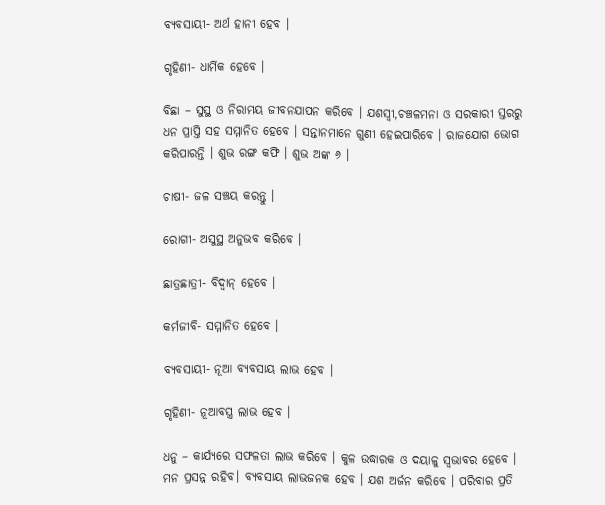ବ୍ୟବସାୟୀ- ଅର୍ଥ ହାନୀ ହେବ ।

ଗୃହିଣୀ- ଧାର୍ମିକ ହେବେ ।

ବିଛା – ସୁସ୍ଥ ଓ ନିରାମୟ ଜୀବନଯାପନ କରିବେ । ଯଶସ୍ୱୀ,ଚଞ୍ଚଳମନା ଓ ସରକାରୀ ସ୍ତରରୁ ଧନ ପ୍ରାପ୍ତି ସହ ସମ୍ମାନିତ ହେବେ । ସନ୍ତାନମାନେ ଗୁଣୀ ହେଇପାରିବେ । ରାଜଯୋଗ ଭୋଗ କରିପାରନ୍ତି । ଶୁଭ ରଙ୍ଗ କଫି । ଶୁଭ ଅଙ୍କ ୬ ।

ଚାଷୀ- ଜଳ ସଞ୍ଚୟ କରନ୍ତୁ ।

ରୋଗୀ- ଅସୁସ୍ଥ ଅନୁଭବ କରିବେ ।

ଛାତ୍ରଛାତ୍ରୀ- ବିଦ୍ୱାନ୍ ହେବେ ।

କର୍ମଜୀବି- ସମ୍ମାନିତ ହେବେ ।

ବ୍ୟବସାୟୀ- ନୂଆ ବ୍ୟବସାୟ ଲାଭ ହେବ ।

ଗୃହିଣୀ- ନୂଆବସ୍ତ୍ର ଲାଭ ହେବ ।

ଧନୁ – କାର୍ଯ୍ୟରେ ସଫଳତା ଲାଭ କରିବେ । କୁଳ ଉଦ୍ଧାରକ ଓ ଦୟାଳୁ ସ୍ୱଭାବର ହେବେ । ମନ ପ୍ରସନ୍ନ ରହିବ। ବ୍ୟବସାୟ ଲାଭଜନକ ହେବ । ଯଶ ଅର୍ଜନ କରିବେ । ପରିବାର ପ୍ରତି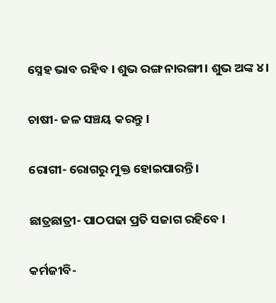ସ୍ନେହ ଭାବ ରହିବ । ଶୁଭ ରଙ୍ଗ ନାରଙ୍ଗୀ। ଶୁଭ ଅଙ୍କ ୪ ।

ଚାଷୀ- ଜଳ ସଞ୍ଚୟ କରନ୍ତୁ ।

ରୋଗୀ- ରୋଗରୁ ମୁକ୍ତ ହୋଇପାରନ୍ତି ।

ଛାତ୍ରଛାତ୍ରୀ- ପାଠପଢା ପ୍ରତି ସଜାଗ ରହିବେ ।

କର୍ମଜୀବି-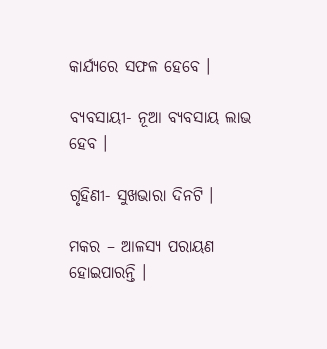କାର୍ଯ୍ୟରେ ସଫଳ ହେବେ ।

ବ୍ୟବସାୟୀ- ନୂଆ ବ୍ୟବସାୟ ଲାଭ ହେବ ।

ଗୃହିଣୀ- ସୁଖଭାରା ଦିନଟି ।

ମକର – ଆଳସ୍ୟ ପରାୟଣ ହୋଇପାରନ୍ତି ।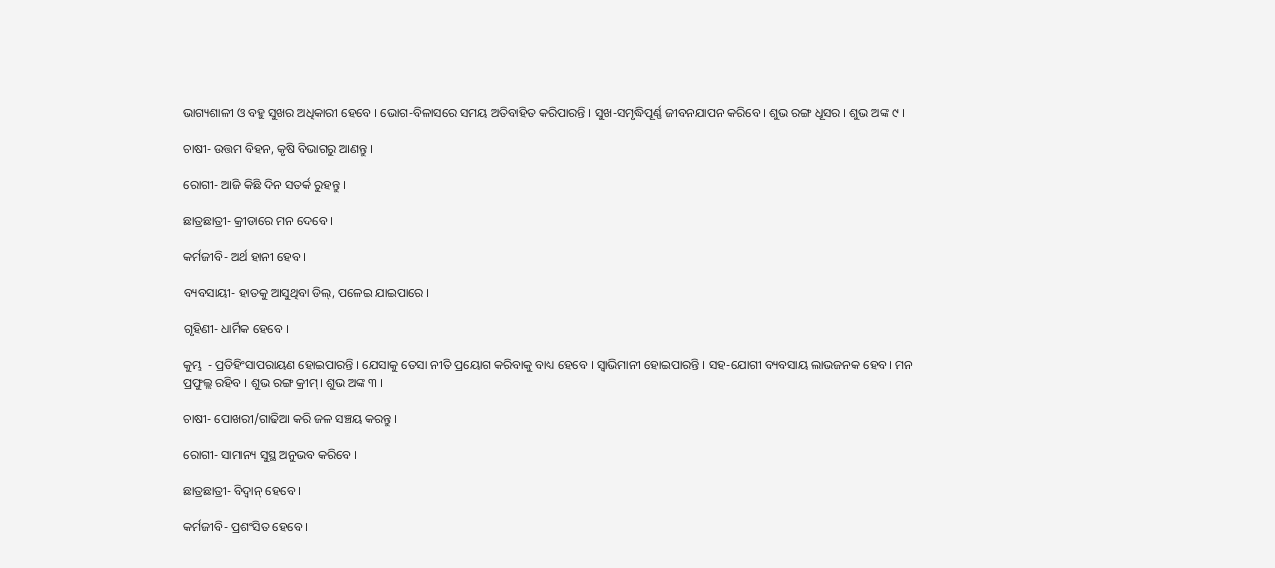ଭାଗ୍ୟଶାଳୀ ଓ ବହୁ ସୁଖର ଅଧିକାରୀ ହେବେ । ଭୋଗ-ବିଳାସରେ ସମୟ ଅତିବାହିତ କରିପାରନ୍ତି । ସୁଖ-ସମୃଦ୍ଧିପୂର୍ଣ୍ଣ ଜୀବନଯାପନ କରିବେ । ଶୁଭ ରଙ୍ଗ ଧୂସର । ଶୁଭ ଅଙ୍କ ୯ ।

ଚାଷୀ- ଉତ୍ତମ ବିହନ, କୃଷି ବିଭାଗରୁ ଆଣନ୍ତୁ ।

ରୋଗୀ- ଆଜି କିଛି ଦିନ ସତର୍କ ରୁହନ୍ତୁ ।

ଛାତ୍ରଛାତ୍ରୀ- କ୍ରୀଡାରେ ମନ ଦେବେ ।

କର୍ମଜୀବି- ଅର୍ଥ ହାନୀ ହେବ ।

ବ୍ୟବସାୟୀ- ହାତକୁ ଆସୁଥିବା ଡିଲ୍‌, ପଳେଇ ଯାଇପାରେ ।

ଗୃହିଣୀ- ଧାର୍ମିକ ହେବେ ।

କୁମ୍ଭ  - ପ୍ରତିହିଂସାପରାୟଣ ହୋଇପାରନ୍ତି । ଯେସାକୁ ତେସା ନୀତି ପ୍ରୟୋଗ କରିବାକୁ ବାଧ୍ୟ ହେବେ । ସ୍ୱାଭିମାନୀ ହୋଇପାରନ୍ତି । ସହ-ଯୋଗୀ ବ୍ୟବସାୟ ଲାଭଜନକ ହେବ। ମନ ପ୍ରଫୁଲ୍ଲ ରହିବ । ଶୁଭ ରଙ୍ଗ କ୍ରୀମ୍। ଶୁଭ ଅଙ୍କ ୩ ।

ଚାଷୀ- ପୋଖରୀ/ଗାଢିଆ କରି ଜଳ ସଞ୍ଚୟ କରନ୍ତୁ ।

ରୋଗୀ- ସାମାନ୍ୟ ସୁସ୍ଥ ଅନୁଭବ କରିବେ ।

ଛାତ୍ରଛାତ୍ରୀ- ବିଦ୍ୱାନ୍ ହେବେ ।

କର୍ମଜୀବି- ପ୍ରଶଂସିତ ହେବେ ।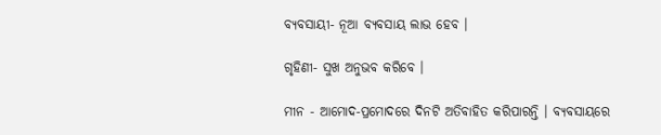ବ୍ୟବସାୟୀ- ନୂଆ ବ୍ୟବସାୟ ଲାଭ ହେବ ।

ଗୃହିଣୀ- ସୁଖ ଅନୁଭବ କରିବେ ।

ମୀନ - ଆମୋଦ-ପ୍ରମୋଦରେ ଦିନଟି ଅତିବାହିତ କରିପାରନ୍ତି । ବ୍ୟବସାୟରେ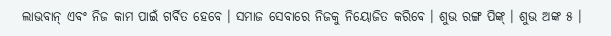ଲାଭବାନ୍ ଏବଂ ନିଜ କାମ ପାଇଁ ଗର୍ବିତ ହେବେ । ସମାଜ ସେବାରେ ନିଜକୁ ନିୟୋଜିତ କରିବେ । ଶୁଭ ରଙ୍ଗ ପିଙ୍କ୍ । ଶୁଭ ଅଙ୍କ ୫ ।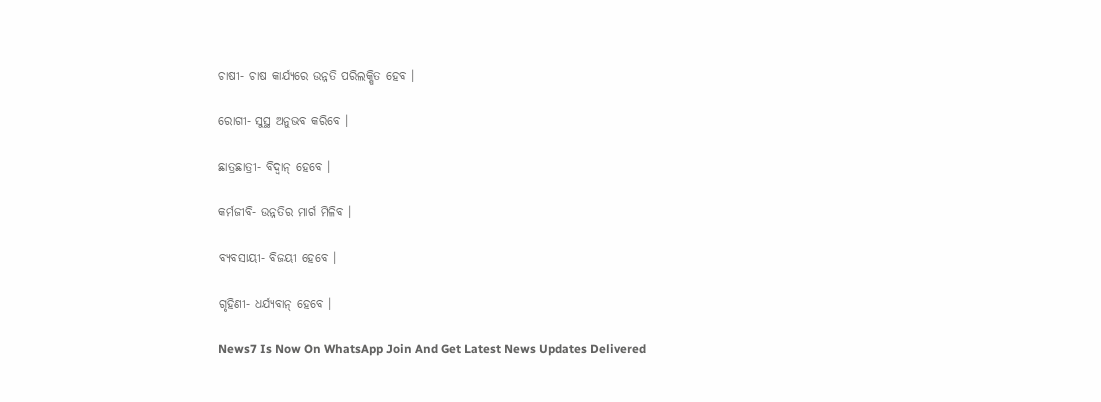ଚାଷୀ- ଚାଷ କାର୍ଯ୍ୟରେ ଉନ୍ନତି ପରିଲକ୍ଷିତ ହେବ ।

ରୋଗୀ- ସୁସ୍ଥ ଅନୁଭବ କରିବେ ।

ଛାତ୍ରଛାତ୍ରୀ- ବିଦ୍ୱାନ୍ ହେବେ ।

କର୍ମଜୀବି- ଉନ୍ନତିର ମାର୍ଗ ମିଳିବ ।

ବ୍ୟବସାୟୀ- ବିଜୟୀ ହେବେ ।

ଗୃହିଣୀ- ଧର୍ଯ୍ୟବାନ୍ ହେବେ ।

News7 Is Now On WhatsApp Join And Get Latest News Updates Delivered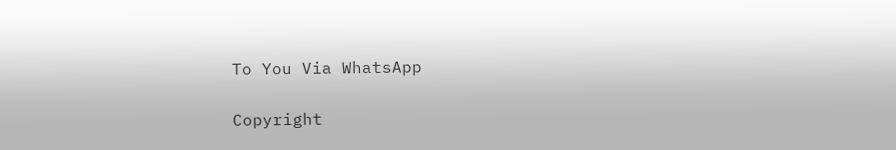To You Via WhatsApp

Copyright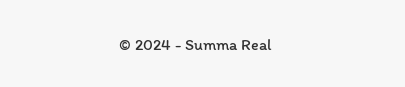© 2024 - Summa Real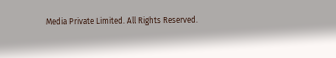Media Private Limited. All Rights Reserved.